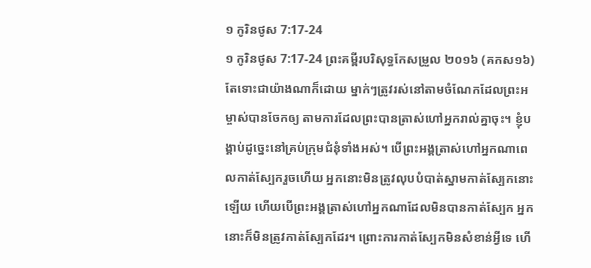១ កូរិនថូស 7:17-24
១ កូរិនថូស 7:17-24 ព្រះគម្ពីរបរិសុទ្ធកែសម្រួល ២០១៦ (គកស១៦)
តែទោះជាយ៉ាងណាក៏ដោយ ម្នាក់ៗត្រូវរស់នៅតាមចំណែកដែលព្រះអម្ចាស់បានចែកឲ្យ តាមការដែលព្រះបានត្រាស់ហៅអ្នករាល់គ្នាចុះ។ ខ្ញុំបង្គាប់ដូច្នេះនៅគ្រប់ក្រុមជំនុំទាំងអស់។ បើព្រះអង្គត្រាស់ហៅអ្នកណាពេលកាត់ស្បែករួចហើយ អ្នកនោះមិនត្រូវលុបបំបាត់ស្នាមកាត់ស្បែកនោះឡើយ ហើយបើព្រះអង្គត្រាស់ហៅអ្នកណាដែលមិនបានកាត់ស្បែក អ្នកនោះក៏មិនត្រូវកាត់ស្បែកដែរ។ ព្រោះការកាត់ស្បែកមិនសំខាន់អ្វីទេ ហើ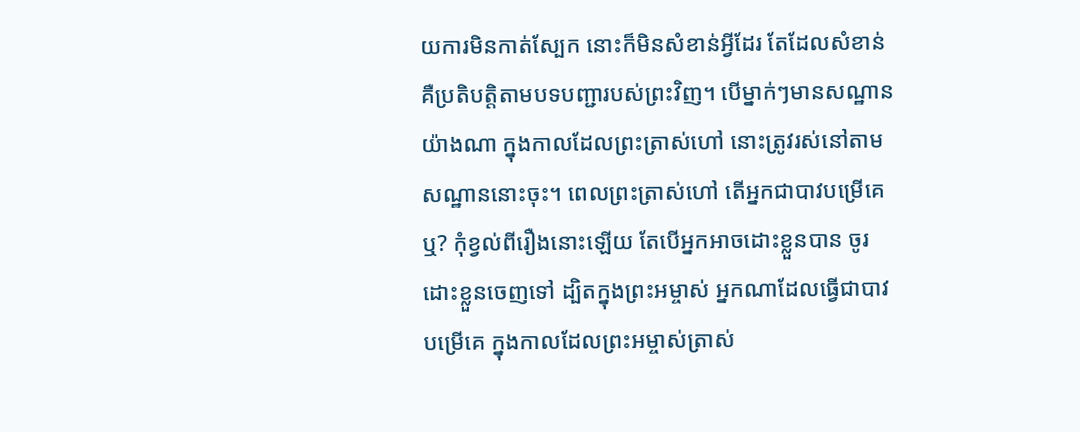យការមិនកាត់ស្បែក នោះក៏មិនសំខាន់អ្វីដែរ តែដែលសំខាន់គឺប្រតិបត្តិតាមបទបញ្ជារបស់ព្រះវិញ។ បើម្នាក់ៗមានសណ្ឋានយ៉ាងណា ក្នុងកាលដែលព្រះត្រាស់ហៅ នោះត្រូវរស់នៅតាមសណ្ឋាននោះចុះ។ ពេលព្រះត្រាស់ហៅ តើអ្នកជាបាវបម្រើគេឬ? កុំខ្វល់ពីរឿងនោះឡើយ តែបើអ្នកអាចដោះខ្លួនបាន ចូរដោះខ្លួនចេញទៅ ដ្បិតក្នុងព្រះអម្ចាស់ អ្នកណាដែលធ្វើជាបាវបម្រើគេ ក្នុងកាលដែលព្រះអម្ចាស់ត្រាស់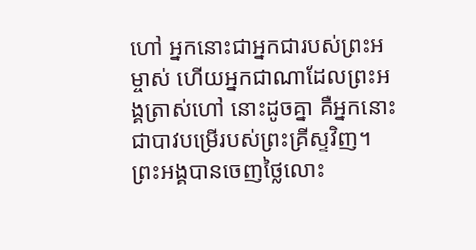ហៅ អ្នកនោះជាអ្នកជារបស់ព្រះអម្ចាស់ ហើយអ្នកជាណាដែលព្រះអង្គត្រាស់ហៅ នោះដូចគ្នា គឺអ្នកនោះជាបាវបម្រើរបស់ព្រះគ្រីស្ទវិញ។ ព្រះអង្គបានចេញថ្លៃលោះ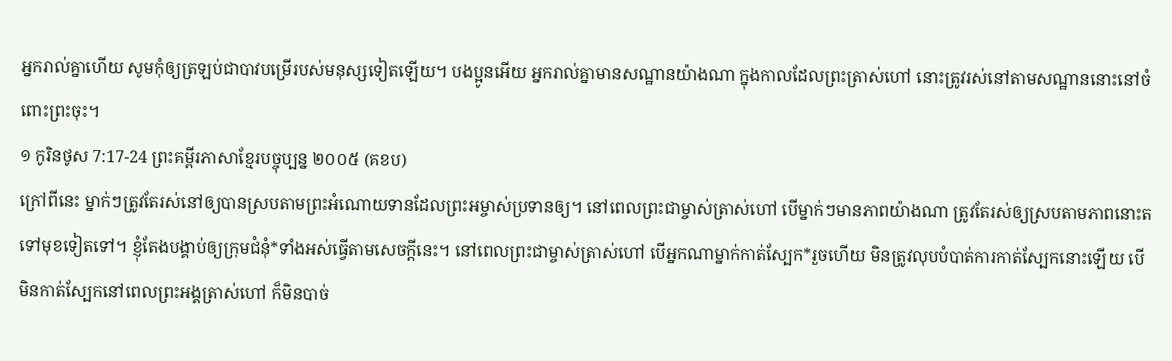អ្នករាល់គ្នាហើយ សូមកុំឲ្យត្រឡប់ជាបាវបម្រើរបស់មនុស្សទៀតឡើយ។ បងប្អូនអើយ អ្នករាល់គ្នាមានសណ្ឋានយ៉ាងណា ក្នុងកាលដែលព្រះត្រាស់ហៅ នោះត្រូវរស់នៅតាមសណ្ឋាននោះនៅចំពោះព្រះចុះ។
១ កូរិនថូស 7:17-24 ព្រះគម្ពីរភាសាខ្មែរបច្ចុប្បន្ន ២០០៥ (គខប)
ក្រៅពីនេះ ម្នាក់ៗត្រូវតែរស់នៅឲ្យបានស្របតាមព្រះអំណោយទានដែលព្រះអម្ចាស់ប្រទានឲ្យ។ នៅពេលព្រះជាម្ចាស់ត្រាស់ហៅ បើម្នាក់ៗមានភាពយ៉ាងណា ត្រូវតែរស់ឲ្យស្របតាមភាពនោះតទៅមុខទៀតទៅ។ ខ្ញុំតែងបង្គាប់ឲ្យក្រុមជំនុំ*ទាំងអស់ធ្វើតាមសេចក្ដីនេះ។ នៅពេលព្រះជាម្ចាស់ត្រាស់ហៅ បើអ្នកណាម្នាក់កាត់ស្បែក*រួចហើយ មិនត្រូវលុបបំបាត់ការកាត់ស្បែកនោះឡើយ បើមិនកាត់ស្បែកនៅពេលព្រះអង្គត្រាស់ហៅ ក៏មិនបាច់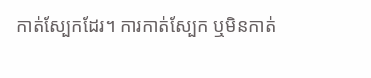កាត់ស្បែកដែរ។ ការកាត់ស្បែក ឬមិនកាត់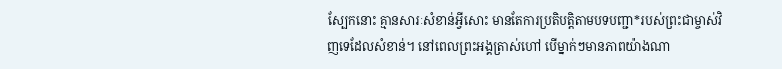ស្បែកនោះ គ្មានសារៈសំខាន់អ្វីសោះ មានតែការប្រតិបត្តិតាមបទបញ្ជា*របស់ព្រះជាម្ចាស់វិញទេដែលសំខាន់។ នៅពេលព្រះអង្គត្រាស់ហៅ បើម្នាក់ៗមានភាពយ៉ាងណា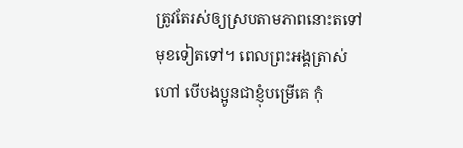ត្រូវតែរស់ឲ្យស្របតាមភាពនោះតទៅមុខទៀតទៅ។ ពេលព្រះអង្គត្រាស់ហៅ បើបងប្អូនជាខ្ញុំបម្រើគេ កុំ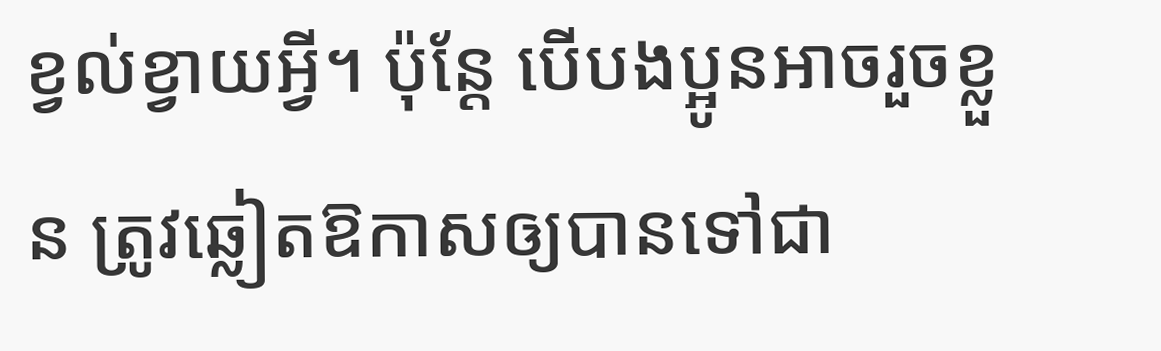ខ្វល់ខ្វាយអ្វី។ ប៉ុន្តែ បើបងប្អូនអាចរួចខ្លួន ត្រូវឆ្លៀតឱកាសឲ្យបានទៅជា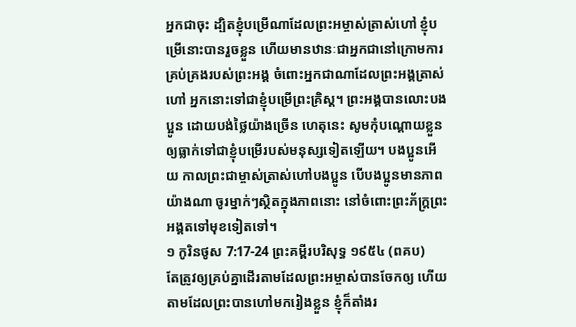អ្នកជាចុះ ដ្បិតខ្ញុំបម្រើណាដែលព្រះអម្ចាស់ត្រាស់ហៅ ខ្ញុំបម្រើនោះបានរួចខ្លួន ហើយមានឋានៈជាអ្នកជានៅក្រោមការគ្រប់គ្រងរបស់ព្រះអង្គ ចំពោះអ្នកជាណាដែលព្រះអង្គត្រាស់ហៅ អ្នកនោះទៅជាខ្ញុំបម្រើព្រះគ្រិស្ត។ ព្រះអង្គបានលោះបងប្អូន ដោយបង់ថ្លៃយ៉ាងច្រើន ហេតុនេះ សូមកុំបណ្ដោយខ្លួនឲ្យធ្លាក់ទៅជាខ្ញុំបម្រើរបស់មនុស្សទៀតឡើយ។ បងប្អូនអើយ កាលព្រះជាម្ចាស់ត្រាស់ហៅបងប្អូន បើបងប្អូនមានភាពយ៉ាងណា ចូរម្នាក់ៗស្ថិតក្នុងភាពនោះ នៅចំពោះព្រះភ័ក្ត្រព្រះអង្គតទៅមុខទៀតទៅ។
១ កូរិនថូស 7:17-24 ព្រះគម្ពីរបរិសុទ្ធ ១៩៥៤ (ពគប)
តែត្រូវឲ្យគ្រប់គ្នាដើរតាមដែលព្រះអម្ចាស់បានចែកឲ្យ ហើយតាមដែលព្រះបានហៅមករៀងខ្លួន ខ្ញុំក៏តាំងរ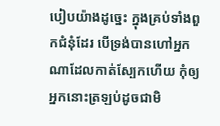បៀបយ៉ាងដូច្នេះ ក្នុងគ្រប់ទាំងពួកជំនុំដែរ បើទ្រង់បានហៅអ្នកណាដែលកាត់ស្បែកហើយ កុំឲ្យអ្នកនោះត្រឡប់ដូចជាមិ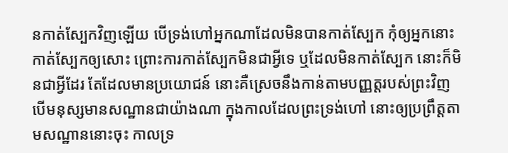នកាត់ស្បែកវិញឡើយ បើទ្រង់ហៅអ្នកណាដែលមិនបានកាត់ស្បែក កុំឲ្យអ្នកនោះកាត់ស្បែកឲ្យសោះ ព្រោះការកាត់ស្បែកមិនជាអ្វីទេ ឬដែលមិនកាត់ស្បែក នោះក៏មិនជាអ្វីដែរ តែដែលមានប្រយោជន៍ នោះគឺស្រេចនឹងកាន់តាមបញ្ញត្តរបស់ព្រះវិញ បើមនុស្សមានសណ្ឋានជាយ៉ាងណា ក្នុងកាលដែលព្រះទ្រង់ហៅ នោះឲ្យប្រព្រឹត្តតាមសណ្ឋាននោះចុះ កាលទ្រ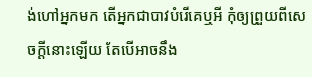ង់ហៅអ្នកមក តើអ្នកជាបាវបំរើគេឬអី កុំឲ្យព្រួយពីសេចក្ដីនោះឡើយ តែបើអាចនឹង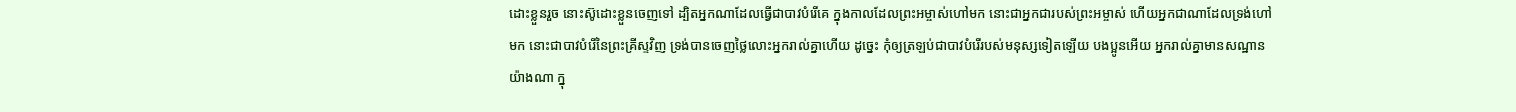ដោះខ្លួនរួច នោះស៊ូដោះខ្លួនចេញទៅ ដ្បិតអ្នកណាដែលធ្វើជាបាវបំរើគេ ក្នុងកាលដែលព្រះអម្ចាស់ហៅមក នោះជាអ្នកជារបស់ព្រះអម្ចាស់ ហើយអ្នកជាណាដែលទ្រង់ហៅមក នោះជាបាវបំរើនៃព្រះគ្រីស្ទវិញ ទ្រង់បានចេញថ្លៃលោះអ្នករាល់គ្នាហើយ ដូច្នេះ កុំឲ្យត្រឡប់ជាបាវបំរើរបស់មនុស្សទៀតឡើយ បងប្អូនអើយ អ្នករាល់គ្នាមានសណ្ឋានយ៉ាងណា ក្នុ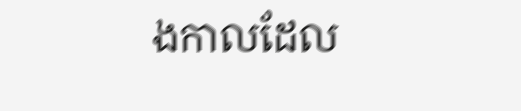ងកាលដែល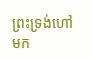ព្រះទ្រង់ហៅមក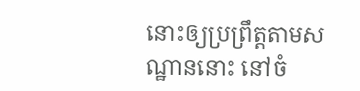នោះឲ្យប្រព្រឹត្តតាមសណ្ឋាននោះ នៅចំ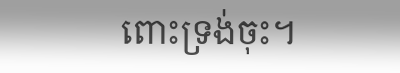ពោះទ្រង់ចុះ។